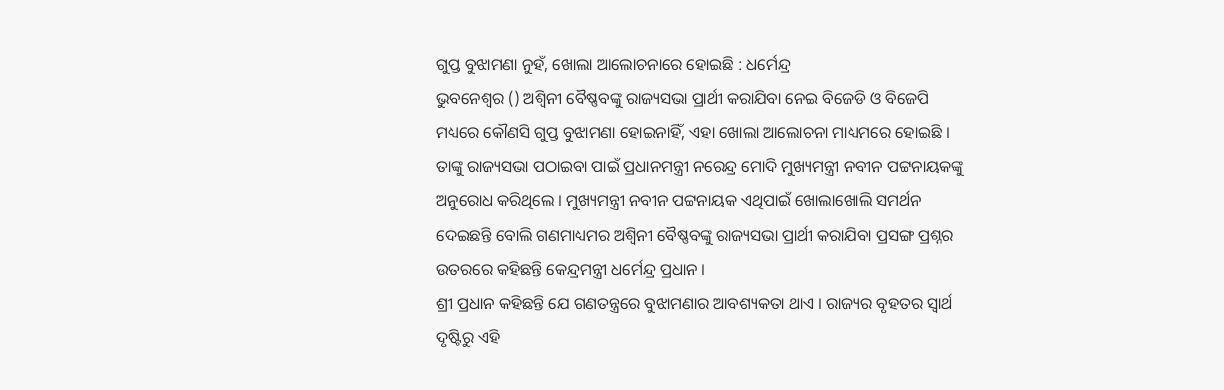ଗୁପ୍ତ ବୁଝାମଣା ନୁହଁ, ଖୋଲା ଆଲୋଚନାରେ ହୋଇଛି : ଧର୍ମେନ୍ଦ୍ର
ଭୁବନେଶ୍ୱର () ଅଶ୍ୱିନୀ ବୈଷ୍ଣବଙ୍କୁ ରାଜ୍ୟସଭା ପ୍ରାର୍ଥୀ କରାଯିବା ନେଇ ବିଜେଡି ଓ ବିଜେପି ମଧ୍ୟରେ କୌଣସି ଗୁପ୍ତ ବୁଝାମଣା ହୋଇନାହିଁ, ଏହା ଖୋଲା ଆଲୋଚନା ମାଧ୍ୟମରେ ହୋଇଛି । ତାଙ୍କୁ ରାଜ୍ୟସଭା ପଠାଇବା ପାଇଁ ପ୍ରଧାନମନ୍ତ୍ରୀ ନରେନ୍ଦ୍ର ମୋଦି ମୁଖ୍ୟମନ୍ତ୍ରୀ ନବୀନ ପଟ୍ଟନାୟକଙ୍କୁ ଅନୁରୋଧ କରିଥିଲେ । ମୁଖ୍ୟମନ୍ତ୍ରୀ ନବୀନ ପଟ୍ଟନାୟକ ଏଥିପାଇଁ ଖୋଲାଖୋଲି ସମର୍ଥନ ଦେଇଛନ୍ତି ବୋଲି ଗଣମାଧ୍ୟମର ଅଶ୍ୱିନୀ ବୈଷ୍ଣବଙ୍କୁ ରାଜ୍ୟସଭା ପ୍ରାର୍ଥୀ କରାଯିବା ପ୍ରସଙ୍ଗ ପ୍ରଶ୍ନର ଉତରରେ କହିଛନ୍ତି କେନ୍ଦ୍ରମନ୍ତ୍ରୀ ଧର୍ମେନ୍ଦ୍ର ପ୍ରଧାନ ।
ଶ୍ରୀ ପ୍ରଧାନ କହିଛନ୍ତି ଯେ ଗଣତନ୍ତ୍ରରେ ବୁଝାମଣାର ଆବଶ୍ୟକତା ଥାଏ । ରାଜ୍ୟର ବୃହତର ସ୍ୱାର୍ଥ ଦୃଷ୍ଟିରୁ ଏହି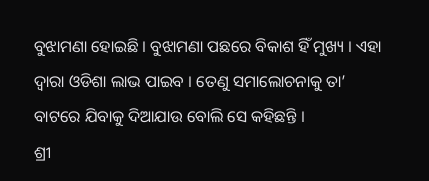ବୁଝାମଣା ହୋଇଛି । ବୁଝାମଣା ପଛରେ ବିକାଶ ହିଁ ମୁଖ୍ୟ । ଏହା ଦ୍ୱାରା ଓଡିଶା ଲାଭ ପାଇବ । ତେଣୁ ସମାଲୋଚନାକୁ ତା’ ବାଟରେ ଯିବାକୁ ଦିଆଯାଉ ବୋଲି ସେ କହିଛନ୍ତି ।
ଶ୍ରୀ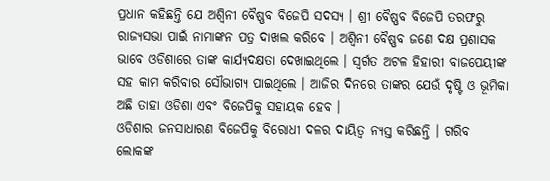ପ୍ରଧାନ କହିଛନ୍ତି ଯେ ଅଶ୍ୱିନୀ ବୈଷ୍ଣବ ବିଜେପି ସଦସ୍ୟ । ଶ୍ରୀ ବୈଷ୍ଣବ ବିଜେପି ତରଫରୁ ରାଜ୍ୟସଭା ପାଇଁ ନାମାଙ୍କନ ପତ୍ର ଦାଖଲ କରିବେ । ଅଶ୍ୱିନୀ ବୈଷ୍ଣବ ଜଣେ ଦକ୍ଷ ପ୍ରଶାସକ ଭାବେ ଓଡିଶାରେ ତାଙ୍କ କାର୍ଯ୍ୟଦକ୍ଷତା ଦେଖାଇଥିଲେ । ସ୍ୱର୍ଗତ ଅଟଳ ହିହାରୀ ବାଜପେୟୀଙ୍କ ସହ କାମ କରିବାର ସୌଭାଗ୍ୟ ପାଇଥିଲେ । ଆଜିର ଦିନରେ ତାଙ୍କର ଯେଉଁ ଦୃଷ୍ଟି ଓ ଭୂମିକା ଅଛି ତାହା ଓଡିଶା ଏବଂ ବିଜେପିକୁ ସହାୟକ ହେବ ।
ଓଡିଶାର ଜନସାଧାରଣ ବିଜେପିକୁ ବିରୋଧୀ ଦଳର ଦାୟିତ୍ୱ ନ୍ୟସ୍ତ କରିଛନ୍ତି । ଗରିବ ଲୋକଙ୍କ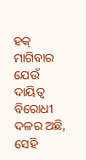ହକ୍ ମାଗିବାର ଯେଉଁ ଦାୟିତ୍ୱ ବିରୋଧୀ ଦଳର ଅଛି, ସେହି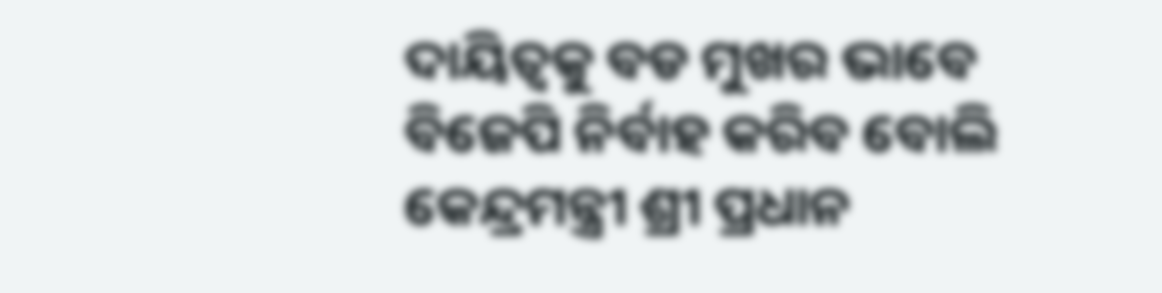ଦାୟିତ୍ୱକୁ ବଡ ମୁଖର ଭାବେ ବିଜେପି ନିର୍ବାହ କରିବ ବୋଲି କେନ୍ଦ୍ରମନ୍ତ୍ରୀ ଶ୍ରୀ ପ୍ରଧାନ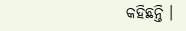କହିଛନ୍ତି ।